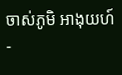ចាស់ភូមិ អាងុយហ៍ -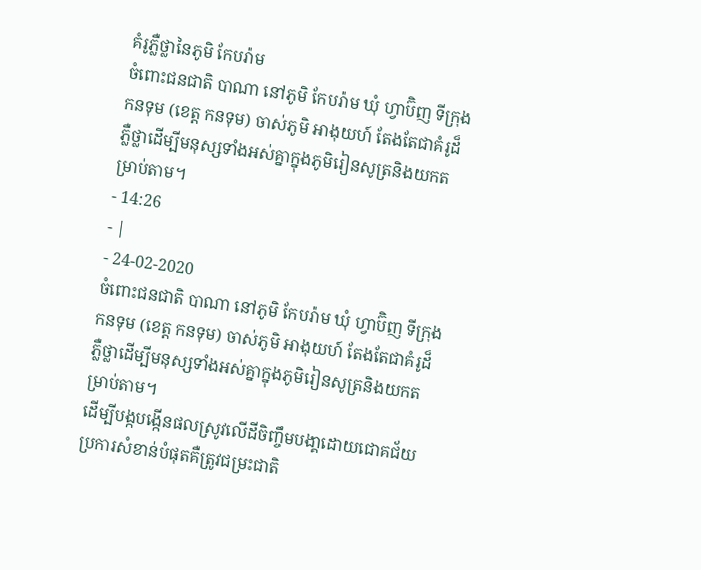គំរូភ្លឺថ្លានៃភូមិ កែបរ៉ាម
ចំពោះជនជាតិ បាណា នៅភូមិ កែបរ៉ាម ឃុំ ហ្វាប៊ិញ ទីក្រុង កនទុម (ខេត្ត កនទុម) ចាស់ភូមិ អាងុយហ៍ តែងតែជាគំរូដ៏ ភ្លឺថ្លាដើម្បីមនុស្សទាំងអស់គ្នាក្នុងភូមិរៀនសូត្រនិងយកតម្រាប់តាម។
- 14:26
- |
- 24-02-2020
ចំពោះជនជាតិ បាណា នៅភូមិ កែបរ៉ាម ឃុំ ហ្វាប៊ិញ ទីក្រុង កនទុម (ខេត្ត កនទុម) ចាស់ភូមិ អាងុយហ៍ តែងតែជាគំរូដ៏ ភ្លឺថ្លាដើម្បីមនុស្សទាំងអស់គ្នាក្នុងភូមិរៀនសូត្រនិងយកតម្រាប់តាម។
ដើម្បីបង្កបង្កើនផលស្រូវលើដីចិញ្ចឹមបងា្គដោយជោគជ័យ ប្រការសំខាន់បំផុតគឺត្រូវជម្រះជាតិ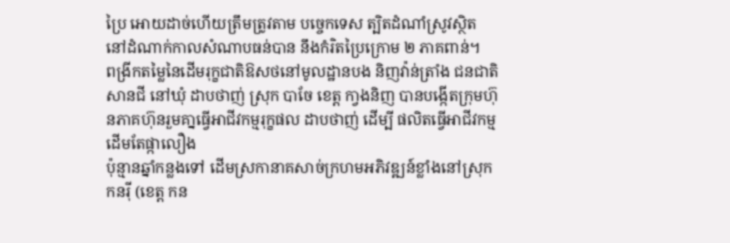ប្រៃ អោយដាច់ហើយត្រឹមត្រូវតាម បច្ចេកទេស ត្បិតដំណាំស្រូវស្ថិត នៅដំណាក់កាលសំណាបធន់បាន នឹងកំរិតប្រៃក្រោម ២ ភាគពាន់។
ពង្រីកតម្លៃនៃដើមរុក្ខជាតិឱសថនៅមូលដ្ឋានបង និញវ៉ាន់ត្រាំង ជនជាតិ សានជី នៅឃុំ ដាបថាញ់ ស្រុក បាចែ ខេត្ត កា្វងនិញ បានបង្កើតក្រុមហ៊ុនភាគហ៊ុនរួមគា្នធ្វើអាជីវកម្មរុក្ខផល ដាបថាញ់ ដើម្បី ផលិតធ្វើអាជីវកម្មដើមតែផ្កាលឿង
ប៉ុន្មានឆ្នាំកន្លងទៅ ដើមស្រកានាគសាច់ក្រហមអភិវឌ្ឍន៍ខ្លាំងនៅស្រុក កនរ៉ី (ខេត្ត កន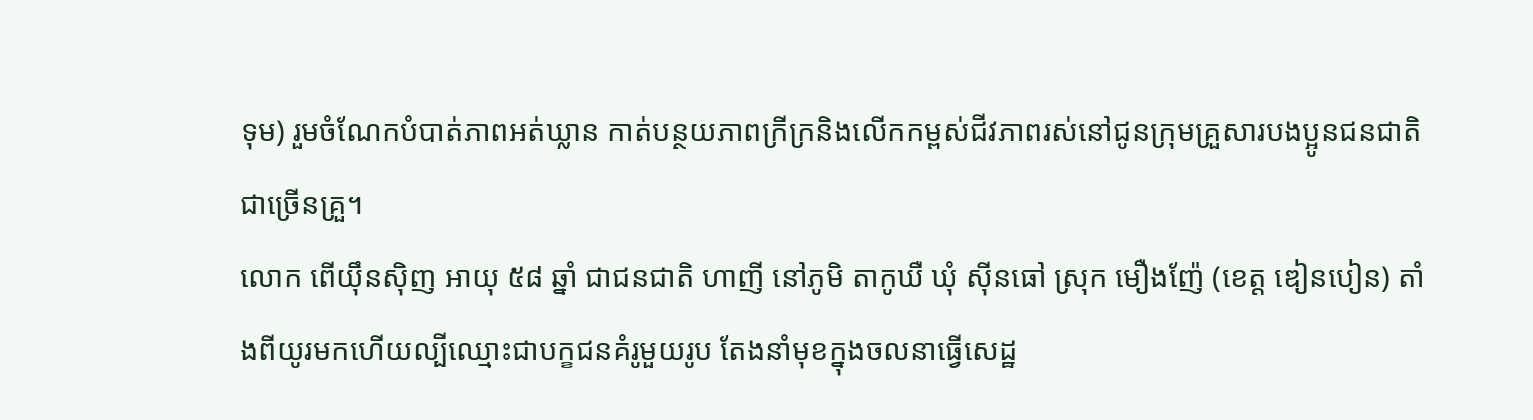ទុម) រួមចំណែកបំបាត់ភាពអត់ឃ្លាន កាត់បន្ថយភាពក្រីក្រនិងលើកកម្ពស់ជីវភាពរស់នៅជូនក្រុមគ្រួសារបងប្អូនជនជាតិជាច្រើនគ្រួ។
លោក ពើយ៉ឹនស៊ិញ អាយុ ៥៨ ឆ្នាំ ជាជនជាតិ ហាញី នៅភូមិ តាកូឃឺ ឃុំ ស៊ីនធៅ ស្រុក មឿងញ៉ែ (ខេត្ត ឌៀនបៀន) តាំងពីយូរមកហើយល្បីឈ្មោះជាបក្ខជនគំរូមួយរូប តែងនាំមុខក្នុងចលនាធ្វើសេដ្ឋ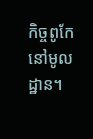កិច្ចពូកែនៅមូលដ្ឋាន។